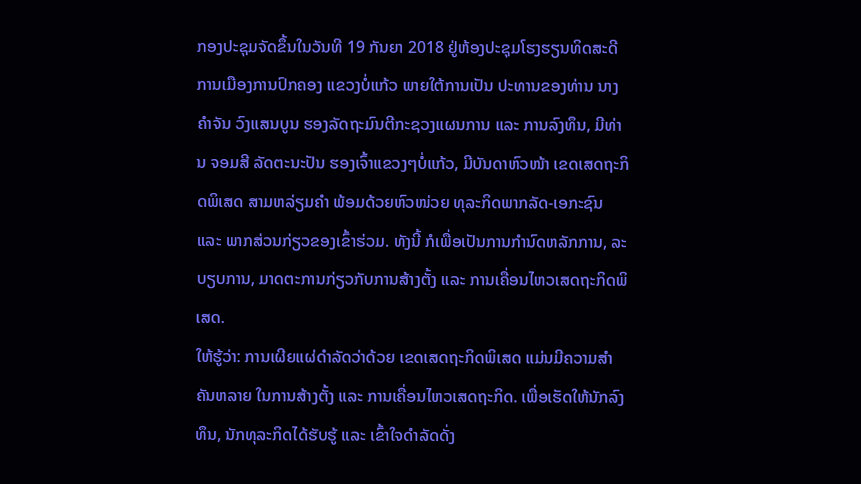ກອງປະຊຸມຈັດຂຶ້ນໃນວັນທີ 19 ກັນຍາ 2018 ຢູ່ຫ້ອງປະຊຸມໂຮງຮຽນທິດສະດີ ການເມືອງການປົກຄອງ ແຂວງບໍ່ແກ້ວ ພາຍໃຕ້ການເປັນ ປະທານຂອງທ່ານ ນາງ ຄຳຈັນ ວົງແສນບູນ ຮອງລັດຖະມົນຕີກະຊວງແຜນການ ແລະ ການລົງທຶນ, ມີທ່ານ ຈອມສີ ລັດຕະນະປັນ ຮອງເຈົ້າແຂວງໆບໍ່ແກ້ວ, ມີບັນດາຫົວໜ້າ ເຂດເສດຖະກິດພິເສດ ສາມຫລ່ຽມຄຳ ພ້ອມດ້ວຍຫົວໜ່ວຍ ທຸລະກິດພາກລັດ-ເອກະຊົນ ແລະ ພາກສ່ວນກ່ຽວຂອງເຂົ້າຮ່ວມ. ທັງນີ້ ກໍເພື່ອເປັນການກຳນົດຫລັກການ, ລະບຽບການ, ມາດຕະການກ່ຽວກັບການສ້າງຕັ້ງ ແລະ ການເຄື່ອນໄຫວເສດຖະກິດພິເສດ.
ໃຫ້ຮູ້ວ່າ: ການເຜີຍແຜ່ດຳລັດວ່າດ້ວຍ ເຂດເສດຖະກິດພິເສດ ແມ່ນມີຄວາມສຳຄັນຫລາຍ ໃນການສ້າງຕັ້ງ ແລະ ການເຄື່ອນໄຫວເສດຖະກິດ. ເພື່ອເຮັດໃຫ້ນັກລົງທຶນ, ນັກທຸລະກິດໄດ້ຮັບຮູ້ ແລະ ເຂົ້າໃຈດຳລັດດັ່ງ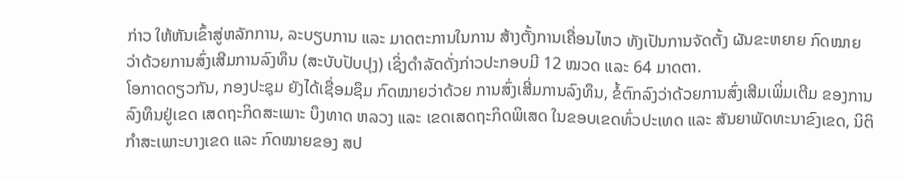ກ່າວ ໃຫ້ຫັນເຂົ້າສູ່ຫລັກການ, ລະບຽບການ ແລະ ມາດຕະການໃນການ ສ້າງຕັ້ງການເຄື່ອນໄຫວ ທັງເປັນການຈັດຕັ້ງ ຜັນຂະຫຍາຍ ກົດໝາຍ ວ່າດ້ວຍການສົ່ງເສີມການລົງທຶນ (ສະບັບປັບປຸງ) ເຊິ່ງດຳລັດດັ່ງກ່າວປະກອບມີ 12 ໝວດ ແລະ 64 ມາດຕາ.
ໂອກາດດຽວກັນ, ກອງປະຊຸມ ຍັງໄດ້ເຊື່ອມຊຶມ ກົດໝາຍວ່າດ້ວຍ ການສົ່ງເສີ່ມການລົງທຶນ, ຂໍ້ຕົກລົງວ່າດ້ວຍການສົ່ງເສີມເພິ່ມເຕີມ ຂອງການລົງທຶນຢູ່ເຂດ ເສດຖະກິດສະເພາະ ບຶງທາດ ຫລວງ ແລະ ເຂດເສດຖະກິດພິເສດ ໃນຂອບເຂດທົ່ວປະເທດ ແລະ ສັນຍາພັດທະນາຂົງເຂດ, ນິຕິກຳສະເພາະບາງເຂດ ແລະ ກົດໝາຍຂອງ ສປ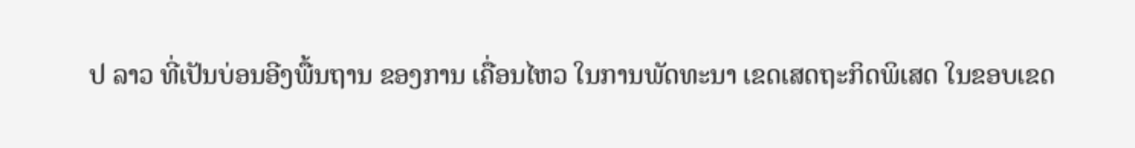ປ ລາວ ທີ່ເປັນບ່ອນອີງພື້ນຖານ ຂອງການ ເຄື່ອນໄຫວ ໃນການພັດທະນາ ເຂດເສດຖະກິດພິເສດ ໃນຂອບເຂດ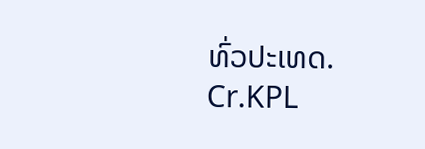ທົ່ວປະເທດ.
Cr.KPL